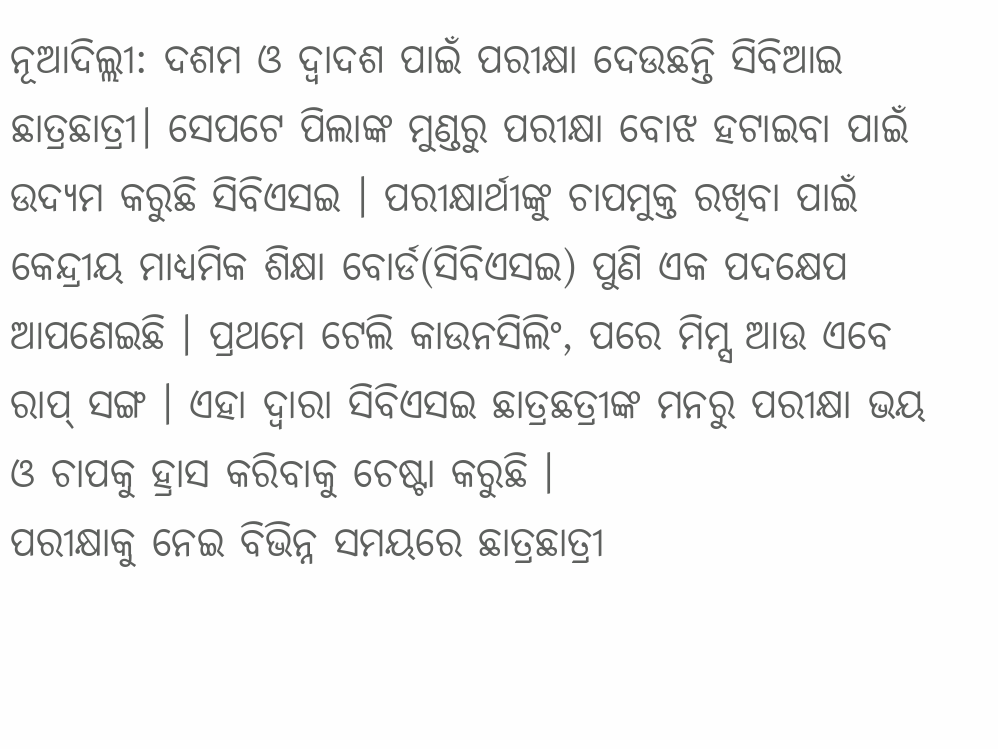ନୂଆଦିଲ୍ଲୀ: ଦଶମ ଓ ଦ୍ବାଦଶ ପାଇଁ ପରୀକ୍ଷା ଦେଉଛନ୍ତି ସିବିଆଇ ଛାତ୍ରଛାତ୍ରୀ। ସେପଟେ ପିଲାଙ୍କ ମୁଣ୍ଡରୁ ପରୀକ୍ଷା ବୋଝ ହଟାଇବା ପାଇଁ ଉଦ୍ୟମ କରୁଛି ସିବିଏସଇ । ପରୀକ୍ଷାର୍ଥୀଙ୍କୁ ଚାପମୁକ୍ତ ରଖିବା ପାଇଁ କେନ୍ଦ୍ରୀୟ ମାଧ୍ୟମିକ ଶିକ୍ଷା ବୋର୍ଡ(ସିବିଏସଇ) ପୁଣି ଏକ ପଦକ୍ଷେପ ଆପଣେଇଛି । ପ୍ରଥମେ ଟେଲି କାଉନସିଲିଂ, ପରେ ମିମ୍ସ ଆଉ ଏବେ ରାପ୍ ସଙ୍ଗ । ଏହା ଦ୍ବାରା ସିବିଏସଇ ଛାତ୍ରଛତ୍ରୀଙ୍କ ମନରୁ ପରୀକ୍ଷା ଭୟ ଓ ଚାପକୁ ହ୍ରାସ କରିବାକୁ ଚେଷ୍ଟା କରୁଛି ।
ପରୀକ୍ଷାକୁ ନେଇ ବିଭିନ୍ନ ସମୟରେ ଛାତ୍ରଛାତ୍ରୀ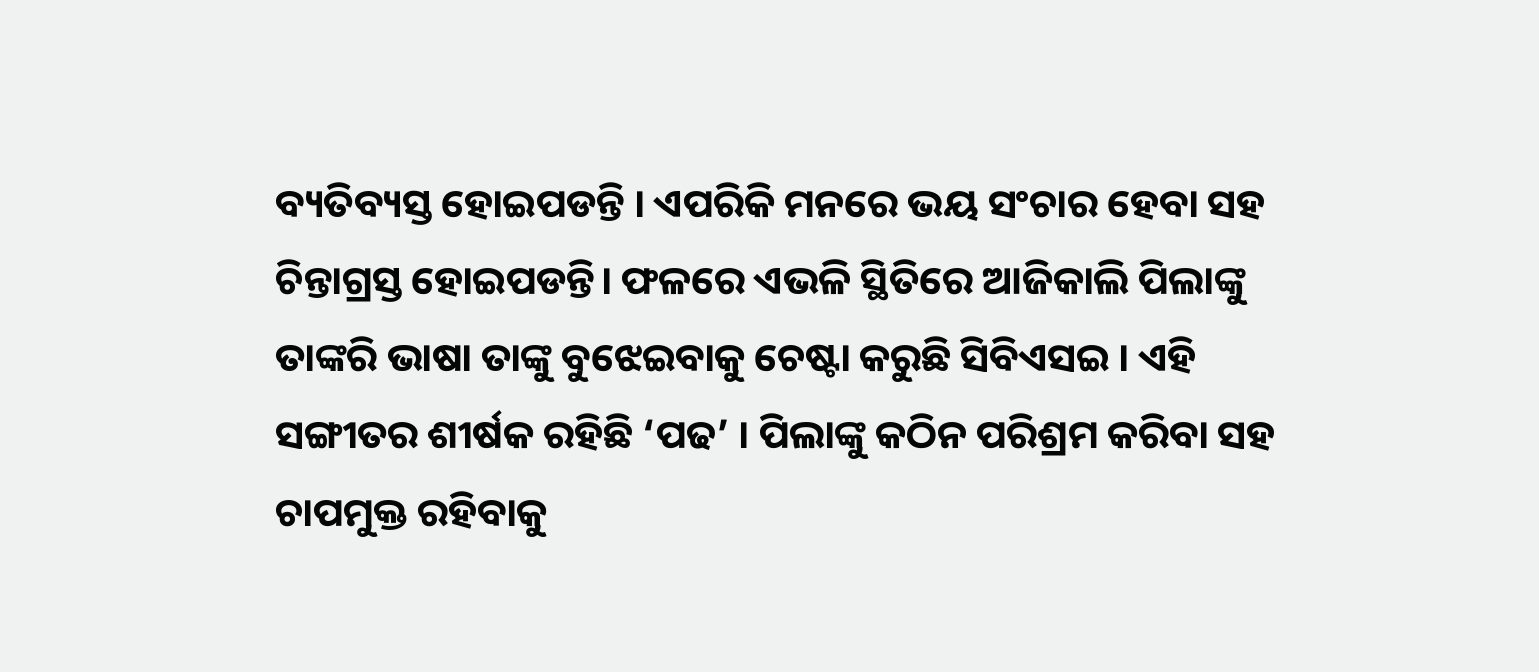ବ୍ୟତିବ୍ୟସ୍ତ ହୋଇପଡନ୍ତି । ଏପରିକି ମନରେ ଭୟ ସଂଚାର ହେବା ସହ ଚିନ୍ତାଗ୍ରସ୍ତ ହୋଇପଡନ୍ତି। ଫଳରେ ଏଭଳି ସ୍ଥିତିରେ ଆଜିକାଲି ପିଲାଙ୍କୁ ତାଙ୍କରି ଭାଷା ତାଙ୍କୁ ବୁଝେଇବାକୁ ଚେଷ୍ଟା କରୁଛି ସିବିଏସଇ । ଏହି ସଙ୍ଗୀତର ଶୀର୍ଷକ ରହିଛି ‘ପଢ’ । ପିଲାଙ୍କୁ କଠିନ ପରିଶ୍ରମ କରିବା ସହ ଚାପମୁକ୍ତ ରହିବାକୁ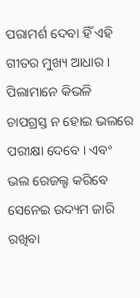ପରାମର୍ଶ ଦେବା ହିଁ ଏହି ଗୀତର ମୁଖ୍ୟ ଆଧାର । ପିଲାମାନେ କିଭଳି ଚାପଗ୍ରସ୍ତ ନ ହୋଇ ଭଲରେ ପରୀକ୍ଷା ଦେବେ । ଏବଂ ଭଲ ରେଜଲ୍ଟ କରିବେ ସେନେଇ ଉଦ୍ୟମ ଜାରି ରଖିବା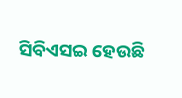ସିବିଏସଇ ହେଉଛି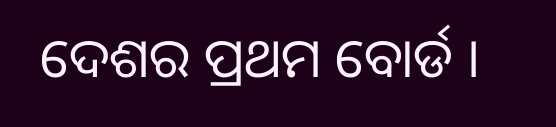ଦେଶର ପ୍ରଥମ ବୋର୍ଡ ।